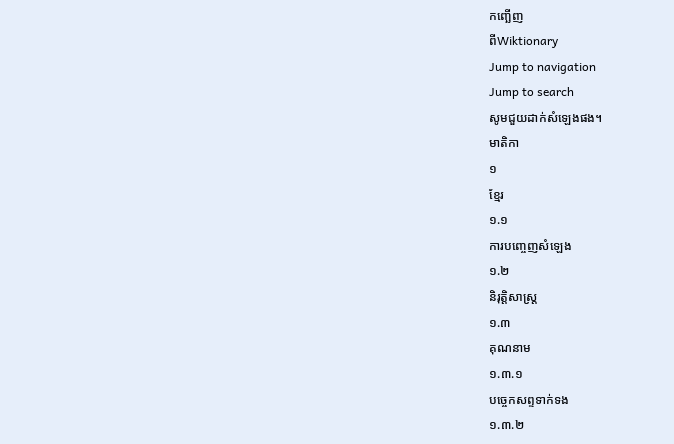កញ្ឆើញ
ពីWiktionary
Jump to navigation
Jump to search
សូមជួយដាក់សំឡេងផង។
មាតិកា
១
ខ្មែរ
១.១
ការបញ្ចេញសំឡេង
១.២
និរុត្តិសាស្ត្រ
១.៣
គុណនាម
១.៣.១
បច្ចេកសព្ទទាក់ទង
១.៣.២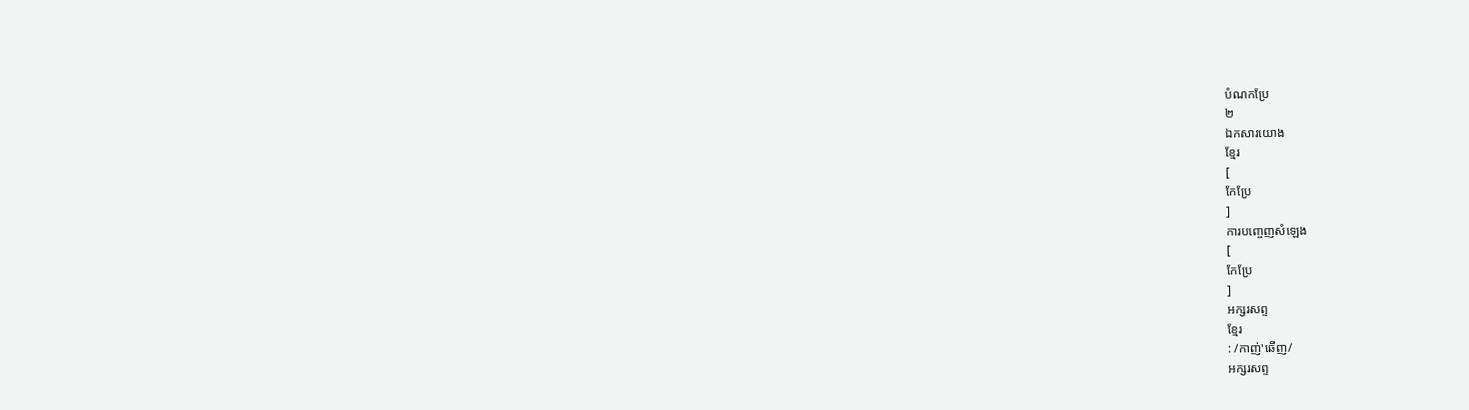បំណកប្រែ
២
ឯកសារយោង
ខ្មែរ
[
កែប្រែ
]
ការបញ្ចេញសំឡេង
[
កែប្រែ
]
អក្សរសព្ទ
ខ្មែរ
: /កាញ់'ឆើញ/
អក្សរសព្ទ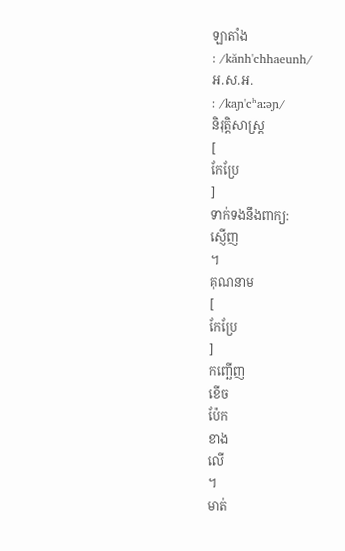ឡាតាំង
: /kănh'chhaeunh/
អ.ស.អ.
: /kaɲ'cʰaːəɲ/
និរុត្តិសាស្ត្រ
[
កែប្រែ
]
ទាក់ទងនឹងពាក្យ:
ស្ញើញ
។
គុណនាម
[
កែប្រែ
]
កញ្ឆើញ
ខើច
ប៉ែក
ខាង
លើ
។
មាត់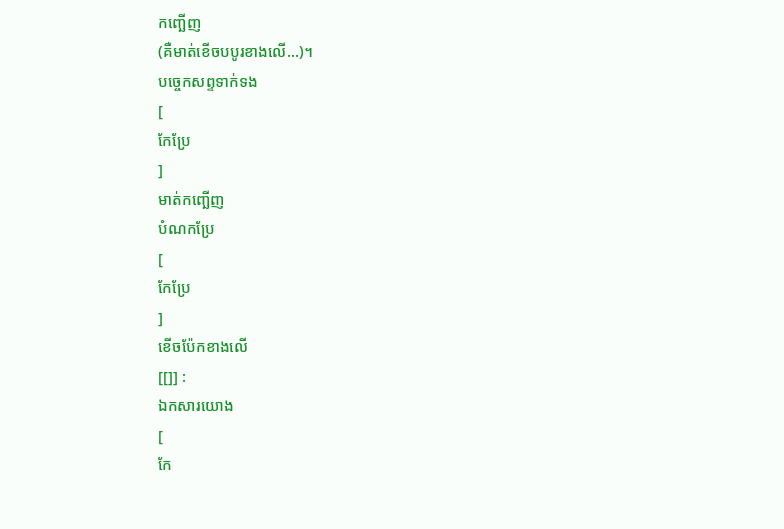កញ្ឆើញ
(គឺមាត់ខើចបបូរខាងលើ...)។
បច្ចេកសព្ទទាក់ទង
[
កែប្រែ
]
មាត់កញ្ឆើញ
បំណកប្រែ
[
កែប្រែ
]
ខើចប៉ែកខាងលើ
[[]] :
ឯកសារយោង
[
កែ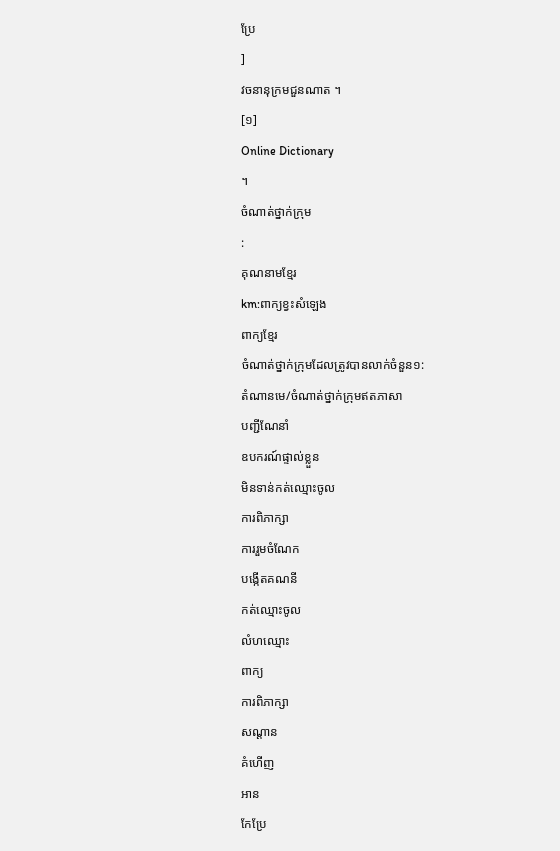ប្រែ
]
វចនានុក្រមជួនណាត ។
[១]
Online Dictionary
។
ចំណាត់ថ្នាក់ក្រុម
:
គុណនាមខ្មែរ
km:ពាក្យខ្វះសំឡេង
ពាក្យខ្មែរ
ចំណាត់ថ្នាក់ក្រុមដែលត្រូវបានលាក់ចំនួន១:
តំណានមេ/ចំណាត់ថ្នាក់ក្រុមឥតភាសា
បញ្ជីណែនាំ
ឧបករណ៍ផ្ទាល់ខ្លួន
មិនទាន់កត់ឈ្មោះចូល
ការពិភាក្សា
ការរួមចំណែក
បង្កើតគណនី
កត់ឈ្មោះចូល
លំហឈ្មោះ
ពាក្យ
ការពិភាក្សា
សណ្ដាន
គំហើញ
អាន
កែប្រែ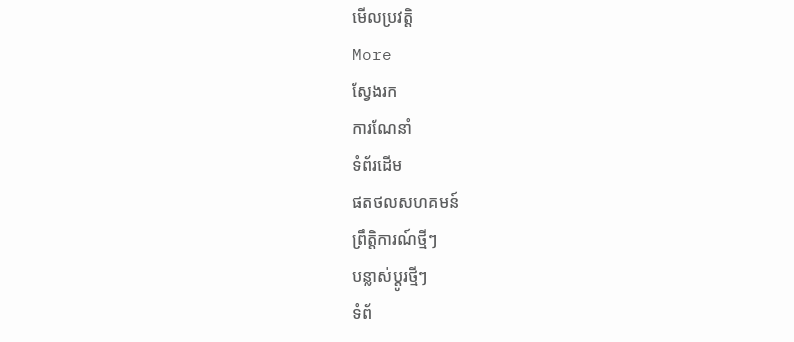មើលប្រវត្តិ
More
ស្វែងរក
ការណែនាំ
ទំព័រដើម
ផតថលសហគមន៍
ព្រឹត្តិការណ៍ថ្មីៗ
បន្លាស់ប្ដូរថ្មីៗ
ទំព័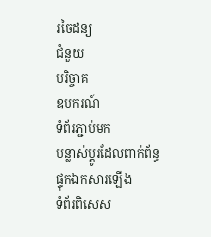រចៃដន្យ
ជំនួយ
បរិច្ចាគ
ឧបករណ៍
ទំព័រភ្ជាប់មក
បន្លាស់ប្ដូរដែលពាក់ព័ន្ធ
ផ្ទុកឯកសារឡើង
ទំព័រពិសេស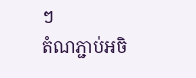ៗ
តំណភ្ជាប់អចិ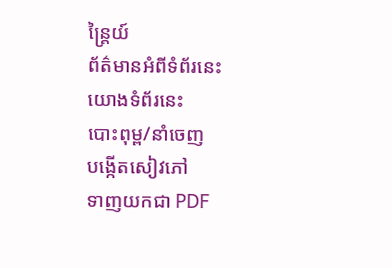ន្ត្រៃយ៍
ព័ត៌មានអំពីទំព័រនេះ
យោងទំព័រនេះ
បោះពុម្ព/នាំចេញ
បង្កើតសៀវភៅ
ទាញយកជា PDF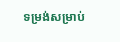ទម្រង់សម្រាប់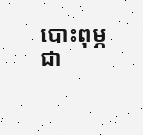បោះពុម្ភ
ជា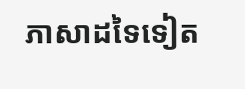ភាសាដទៃទៀត